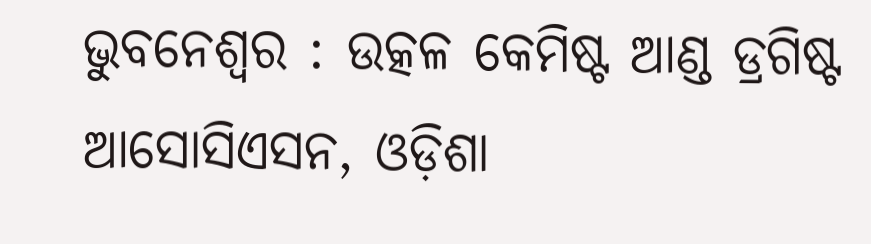ଭୁବନେଶ୍ୱର : ଉତ୍କଳ କେମିଷ୍ଟ ଆଣ୍ଡ ଡ୍ରଗିଷ୍ଟ ଆସୋସିଏସନ, ଓଡ଼ିଶା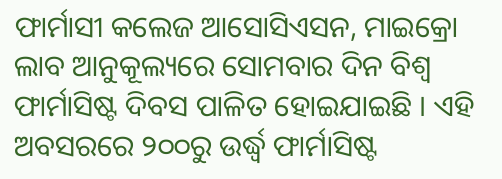ଫାର୍ମାସୀ କଲେଜ ଆସୋସିଏସନ, ମାଇକ୍ରୋ ଲାବ ଆନୁକୂଲ୍ୟରେ ସୋମବାର ଦିନ ବିଶ୍ୱ ଫାର୍ମାସିଷ୍ଟ ଦିବସ ପାଳିତ ହୋଇଯାଇଛି । ଏହି ଅବସରରେ ୨୦୦ରୁ ଉର୍ଦ୍ଧ୍ୱ ଫାର୍ମାସିଷ୍ଟ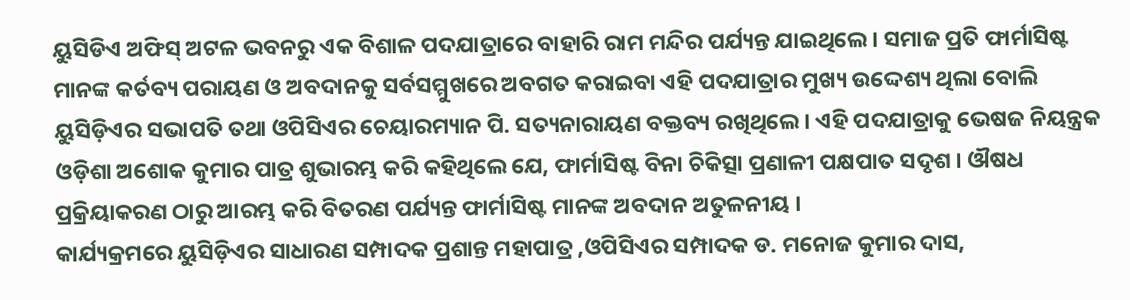ୟୁସିଡିଏ ଅଫିସ୍ ଅଟଳ ଭବନରୁ ଏକ ବିଶାଳ ପଦଯାତ୍ରାରେ ବାହାରି ରାମ ମନ୍ଦିର ପର୍ଯ୍ୟନ୍ତ ଯାଇଥିଲେ । ସମାଜ ପ୍ରତି ଫାର୍ମାସିଷ୍ଟ ମାନଙ୍କ କର୍ତବ୍ୟ ପରାୟଣ ଓ ଅବଦାନକୁ ସର୍ବସମ୍ମୁଖରେ ଅବଗତ କରାଇବା ଏହି ପଦଯାତ୍ରାର ମୁଖ୍ୟ ଉଦ୍ଦେଶ୍ୟ ଥିଲା ବୋଲି ୟୁସିଡ଼ିଏର ସଭାପତି ତଥା ଓପିସିଏର ଚେୟାରମ୍ୟାନ ପି. ସତ୍ୟନାରାୟଣ ବକ୍ତବ୍ୟ ରଖିଥିଲେ । ଏହି ପଦଯାତ୍ରାକୁ ଭେଷଜ ନିୟନ୍ତ୍ରକ ଓଡ଼ିଶା ଅଶୋକ କୁମାର ପାତ୍ର ଶୁଭାରମ୍ଭ କରି କହିଥିଲେ ଯେ, ଫାର୍ମାସିଷ୍ଟ ବିନା ଚିକିତ୍ସା ପ୍ରଣାଳୀ ପକ୍ଷପାତ ସଦୃଶ । ଔଷଧ ପ୍ରକ୍ରିୟାକରଣ ଠାରୁ ଆରମ୍ଭ କରି ବିତରଣ ପର୍ଯ୍ୟନ୍ତ ଫାର୍ମାସିଷ୍ଟ ମାନଙ୍କ ଅବଦାନ ଅତୁଳନୀୟ ।
କାର୍ଯ୍ୟକ୍ରମରେ ୟୁସିଡ଼ିଏର ସାଧାରଣ ସମ୍ପାଦକ ପ୍ରଶାନ୍ତ ମହାପାତ୍ର ,ଓପିସିଏର ସମ୍ପାଦକ ଡ. ମନୋଜ କୁମାର ଦାସ,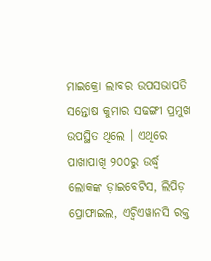ମାଇକ୍ରୋ ଲାବର ଉପସଭାପତି ସନ୍ତୋଷ କୁମାର ସଢଙ୍ଗୀ ପ୍ରମୁଖ ଉପସ୍ଥିତ ଥିଲେ । ଏଥିରେ ପାଖାପାଖି ୨୦୦ରୁ ଉର୍ଦ୍ଧ୍ୱ ଲୋକଙ୍କ ଡ଼ାଇବେଟିସ, ଲିପିଡ଼ ପ୍ରୋଫାଇଲ, ଏଚ୍ବିଏୱାନସି ରକ୍ତ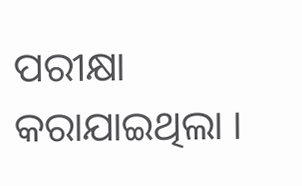ପରୀକ୍ଷା କରାଯାଇଥିଲା ।